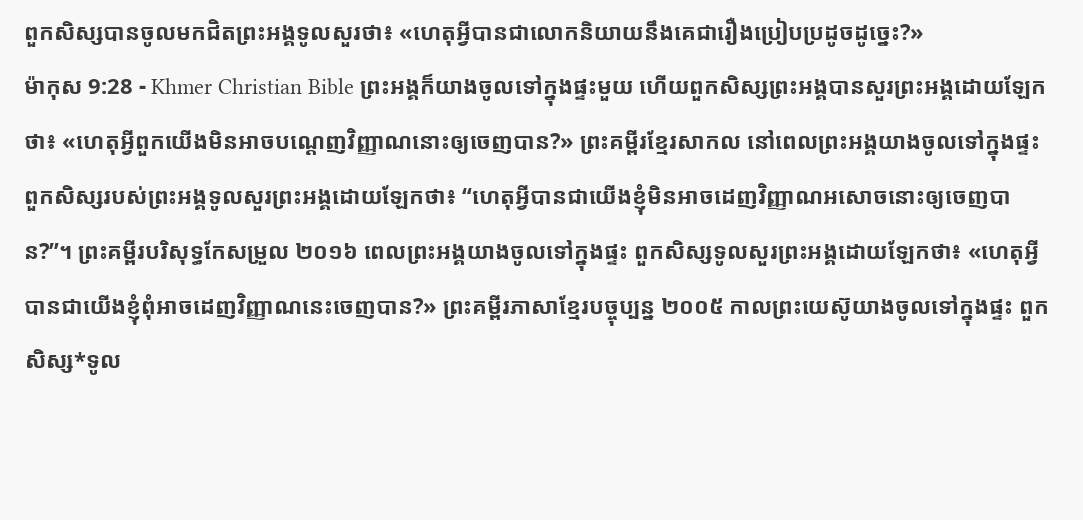ពួកសិស្សបានចូលមកជិតព្រះអង្គទូលសួរថា៖ «ហេតុអ្វីបានជាលោកនិយាយនឹងគេជារឿងប្រៀបប្រដូចដូច្នេះ?»
ម៉ាកុស 9:28 - Khmer Christian Bible ព្រះអង្គក៏យាងចូលទៅក្នុងផ្ទះមួយ ហើយពួកសិស្សព្រះអង្គបានសួរព្រះអង្គដោយឡែកថា៖ «ហេតុអ្វីពួកយើងមិនអាចបណ្ដេញវិញ្ញាណនោះឲ្យចេញបាន?» ព្រះគម្ពីរខ្មែរសាកល នៅពេលព្រះអង្គយាងចូលទៅក្នុងផ្ទះ ពួកសិស្សរបស់ព្រះអង្គទូលសួរព្រះអង្គដោយឡែកថា៖ “ហេតុអ្វីបានជាយើងខ្ញុំមិនអាចដេញវិញ្ញាណអសោចនោះឲ្យចេញបាន?”។ ព្រះគម្ពីរបរិសុទ្ធកែសម្រួល ២០១៦ ពេលព្រះអង្គយាងចូលទៅក្នុងផ្ទះ ពួកសិស្សទូលសួរព្រះអង្គដោយឡែកថា៖ «ហេតុអ្វីបានជាយើងខ្ញុំពុំអាចដេញវិញ្ញាណនេះចេញបាន?» ព្រះគម្ពីរភាសាខ្មែរបច្ចុប្បន្ន ២០០៥ កាលព្រះយេស៊ូយាងចូលទៅក្នុងផ្ទះ ពួកសិស្ស*ទូល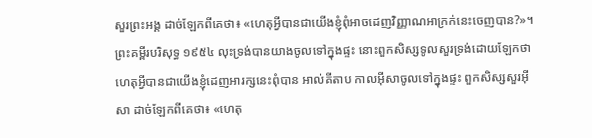សួរព្រះអង្គ ដាច់ឡែកពីគេថា៖ «ហេតុអ្វីបានជាយើងខ្ញុំពុំអាចដេញវិញ្ញាណអាក្រក់នេះចេញបាន?»។ ព្រះគម្ពីរបរិសុទ្ធ ១៩៥៤ លុះទ្រង់បានយាងចូលទៅក្នុងផ្ទះ នោះពួកសិស្សទូលសួរទ្រង់ដោយឡែកថា ហេតុអ្វីបានជាយើងខ្ញុំដេញអារក្សនេះពុំបាន អាល់គីតាប កាលអ៊ីសាចូលទៅក្នុងផ្ទះ ពួកសិស្សសួរអ៊ីសា ដាច់ឡែកពីគេថា៖ «ហេតុ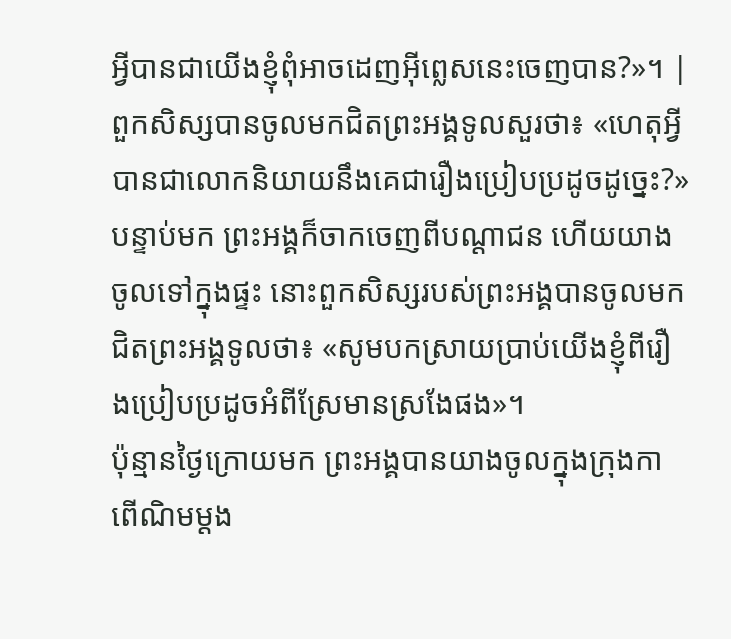អ្វីបានជាយើងខ្ញុំពុំអាចដេញអ៊ីព្លេសនេះចេញបាន?»។ |
ពួកសិស្សបានចូលមកជិតព្រះអង្គទូលសួរថា៖ «ហេតុអ្វីបានជាលោកនិយាយនឹងគេជារឿងប្រៀបប្រដូចដូច្នេះ?»
បន្ទាប់មក ព្រះអង្គក៏ចាកចេញពីបណ្ដាជន ហើយយាងចូលទៅក្នុងផ្ទះ នោះពួកសិស្សរបស់ព្រះអង្គបានចូលមកជិតព្រះអង្គទូលថា៖ «សូមបកស្រាយប្រាប់យើងខ្ញុំពីរឿងប្រៀបប្រដូចអំពីស្រែមានស្រងែផង»។
ប៉ុន្មានថ្ងៃក្រោយមក ព្រះអង្គបានយាងចូលក្នុងក្រុងកាពើណិមម្ដង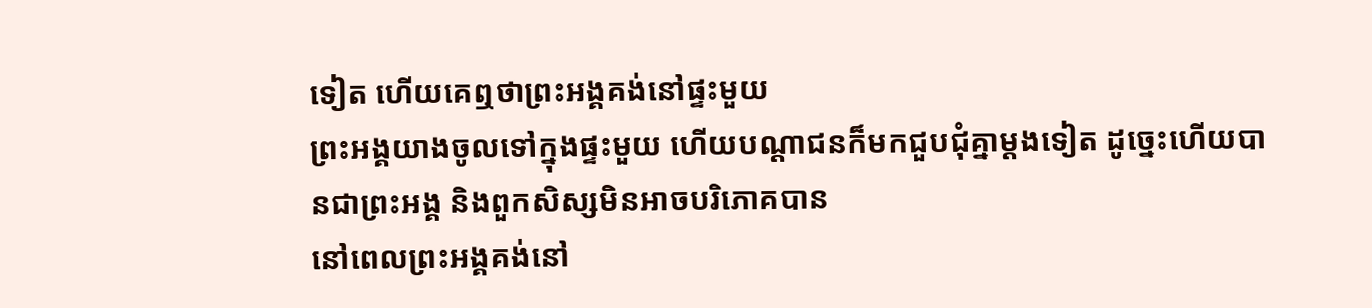ទៀត ហើយគេឮថាព្រះអង្គគង់នៅផ្ទះមួយ
ព្រះអង្គយាងចូលទៅក្នុងផ្ទះមួយ ហើយបណ្ដាជនក៏មកជួបជុំគ្នាម្ដងទៀត ដូច្នេះហើយបានជាព្រះអង្គ និងពួកសិស្សមិនអាចបរិភោគបាន
នៅពេលព្រះអង្គគង់នៅ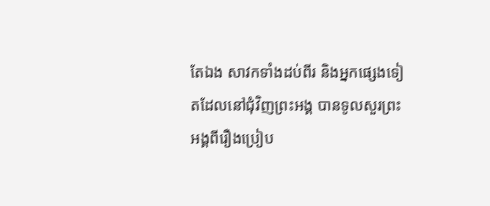តែឯង សាវកទាំងដប់ពីរ និងអ្នកផ្សេងទៀតដែលនៅជុំវិញព្រះអង្គ បានទូលសួរព្រះអង្គពីរឿងប្រៀប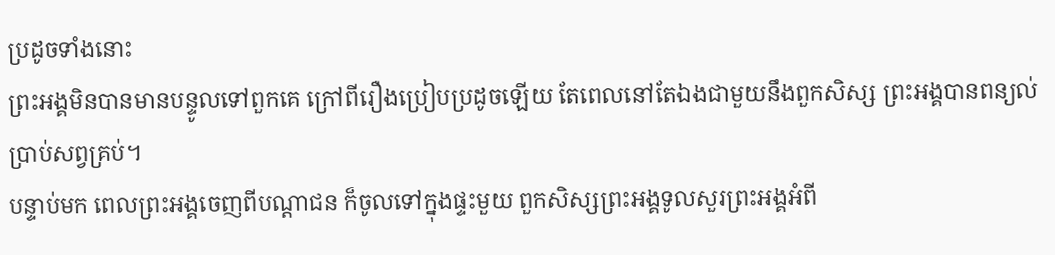ប្រដូចទាំងនោះ
ព្រះអង្គមិនបានមានបន្ទូលទៅពួកគេ ក្រៅពីរឿងប្រៀបប្រដូចឡើយ តែពេលនៅតែឯងជាមួយនឹងពួកសិស្ស ព្រះអង្គបានពន្យល់ប្រាប់សព្វគ្រប់។
បន្ទាប់មក ពេលព្រះអង្គចេញពីបណ្ដាជន ក៏ចូលទៅក្នុងផ្ទះមួយ ពួកសិស្សព្រះអង្គទូលសួរព្រះអង្គអំពី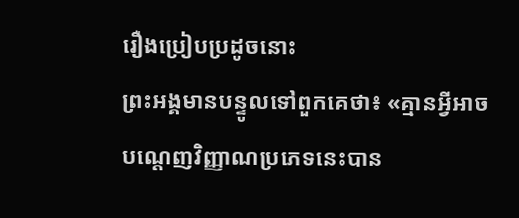រឿងប្រៀបប្រដូចនោះ
ព្រះអង្គមានបន្ទូលទៅពួកគេថា៖ «គ្មានអ្វីអាចបណ្ដេញវិញ្ញាណប្រភេទនេះបាន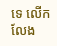ទេ លើកលែង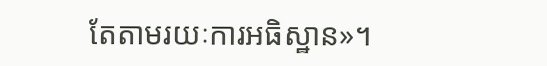តែតាមរយៈការអធិស្ឋាន»។